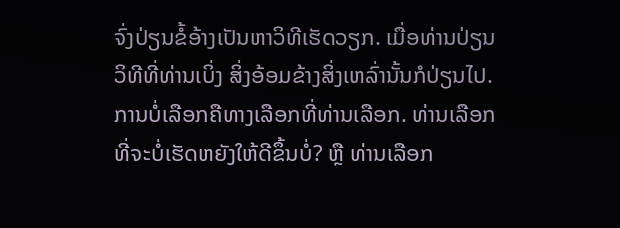ຈົ່ງປ່ຽນຂໍ້ອ້າງເປັນຫາວິທີເຮັດວຽກ. ເມື່ອທ່ານປ່ຽນວິທີທີ່ທ່ານເບິ່ງ ສິ່ງອ້ອມຂ້າງສິ່ງເຫລົ່ານັ້ນກໍປ່ຽນໄປ. ການບໍ່ເລືອກຄືທາງເລືອກທີ່ທ່ານເລືອກ. ທ່ານເລືອກທີ່ຈະບໍ່ເຮັດຫຍັງໃຫ້ດີຂຶ້ນບໍ່? ຫຼື ທ່ານເລືອກ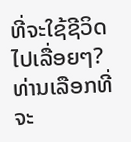ທີ່ຈະໃຊ້ຊີວິດໄປເລື່ອຍໆ? ທ່ານເລືອກທີ່ຈະ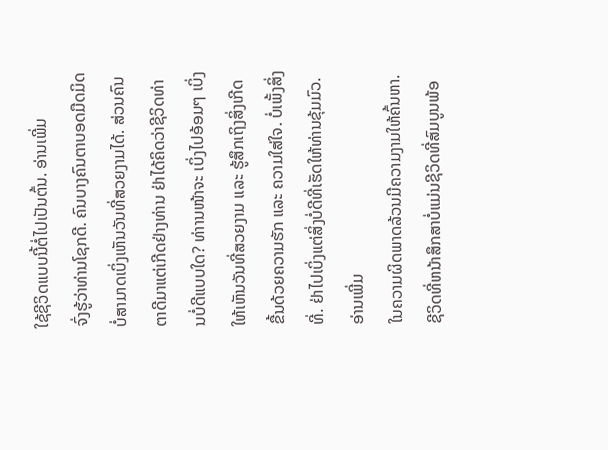ໃຊ້ຊີວິດແບບນີ້ຕໍ່ໄປເປັນຕົ້ນ. ອ່ານເພີ່ມ
ຈົ່ງຮູ້ວ່າທ່ານໂຊກດີ. ຄົນບາງຄົນຕາບອດມືດມິດບໍ່ສາມາດເບິ່ງເຫັນວັນທີ່ສວຍງາມໄດ້. ສ່ວນຄົນຕາດີມາແຕ່ເກີດຢ່າງທ່ານ ຢ່າໄດ້ຄິດວ່າຊີວິດທ່ານບໍ່ດີແບບໃດ? ທ່າານໜ້າຈະ ເບິ່ງໄປອ້ອມໆ ເບິ່ງໃຫ້ເຫັນວັນທີ່ສວຍງາມ ແລະ ຮູ້ສຶກເຖິງສິ່ງເກີດຂື້ນດ້ວຍຄວາມຮັກ ແລະ ຄວາມໃສ່ໃຈ. ບໍ່ເພັ້ງສິ່ງທີ່. ຢ່າໄປເບິ່ງແຕ່ສິ່ງບໍ່ດີທີ່ເຮັດໃຫ້ທ່ານຂຸ້ມມົວ. ອ່ານເພີ່ມ
ໃນຄວາມຜິດພາດລ້ວນມີຄວາມງາມໃຫ້ຄົ້ນຫາ. ຊີວິດທີ່ຫນ້າສຶກສາບໍ່ແມ່ນຊີວິດທີ່ສົມບູນພ້ອ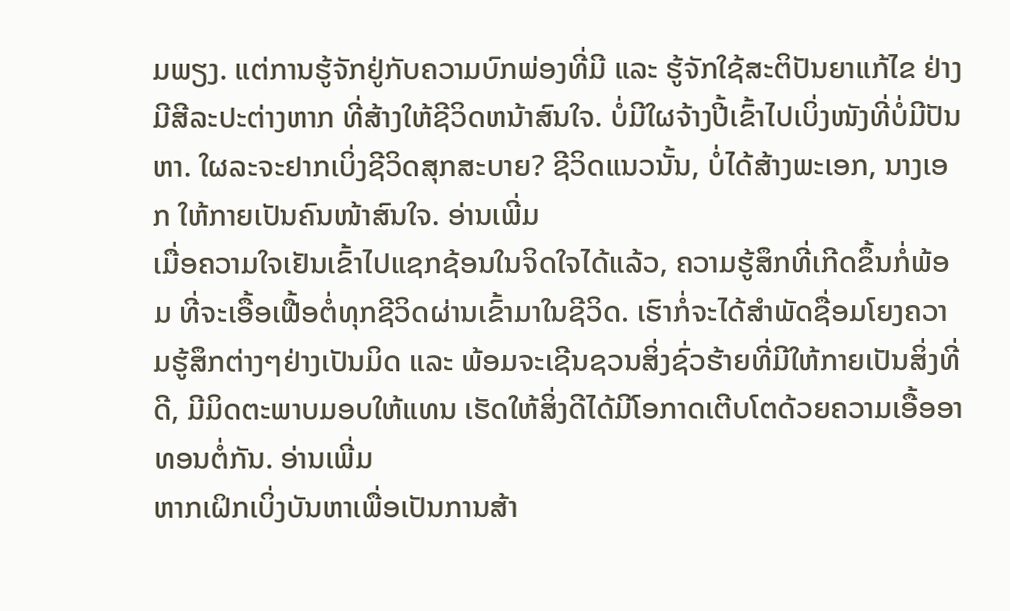ມພຽງ. ແຕ່ການຮູ້ຈັກຢູ່ກັບຄວາມບົກພ່ອງທີ່ມີ ແລະ ຮູ້ຈັກໃຊ້ສະຕິປັນຍາແກ້ໄຂ ຢ່າງມີສີລະປະຕ່າງຫາກ ທີ່ສ້າງໃຫ້ຊີວິດຫນ້າສົນໃຈ. ບໍ່ມີໃຜຈ້າງປີ້ເຂົ້າໄປເບິ່ງໜັງທີ່ບໍ່ມີປັນຫາ. ໃຜລະຈະຢາກເບິ່ງຊີວິດສຸກສະບາຍ? ຊີວິດແນວນັ້ນ, ບໍ່ໄດ້ສ້າງພະເອກ, ນາງເອກ ໃຫ້ກາຍເປັນຄົນໜ້າສົນໃຈ. ອ່ານເພີ່ມ
ເມື່ອຄວາມໃຈເຢັນເຂົ້າໄປແຊກຊ້ອນໃນຈິດໃຈໄດ້ແລ້ວ, ຄວາມຮູ້ສຶກທີ່ເກີດຂຶ້ນກໍ່ພ້ອມ ທີ່ຈະເອື້ອເຟື້ອຕໍ່ທຸກຊີວິດຜ່ານເຂົ້າມາໃນຊີວິດ. ເຮົາກໍ່ຈະໄດ້ສຳພັດຊື່ອມໂຍງຄວາມຮູ້ສຶກຕ່າງໆຢ່າງເປັນມິດ ແລະ ພ້ອມຈະເຊີນຊວນສິ່ງຊົ່ວຮ້າຍທີ່ມີໃຫ້ກາຍເປັນສິ່ງທີ່ດີ, ມີມິດຕະພາບມອບໃຫ້ແທນ ເຮັດໃຫ້ສິ່ງດີໄດ້ມີໂອກາດເຕີບໂຕດ້ວຍຄວາມເອື້ອອາທອນຕໍ່ກັນ. ອ່ານເພີ່ມ
ຫາກເຝິກເບິ່ງບັນຫາເພື່ອເປັນການສ້າ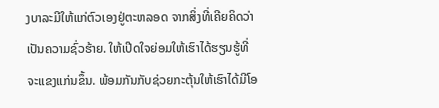ງບາລະມີໃຫ້ແກ່ຕົວເອງຢູ່ຕະຫລອດ ຈາກສິ່ງທີ່ເຄີຍຄິດວ່າເປັນຄວາມຊົ່ວຮ້າຍ. ໃຫ້ເປີດໃຈຍ່ອມໃຫ້ເຮົາໄດ້ຮຽນຮູ້ທີ່ຈະແຂງແກ່ນຂຶ້ນ. ພ້ອມກັນກັບຊ່ວຍກະຕຸ້ນໃຫ້ເຮົາໄດ້ມີໂອ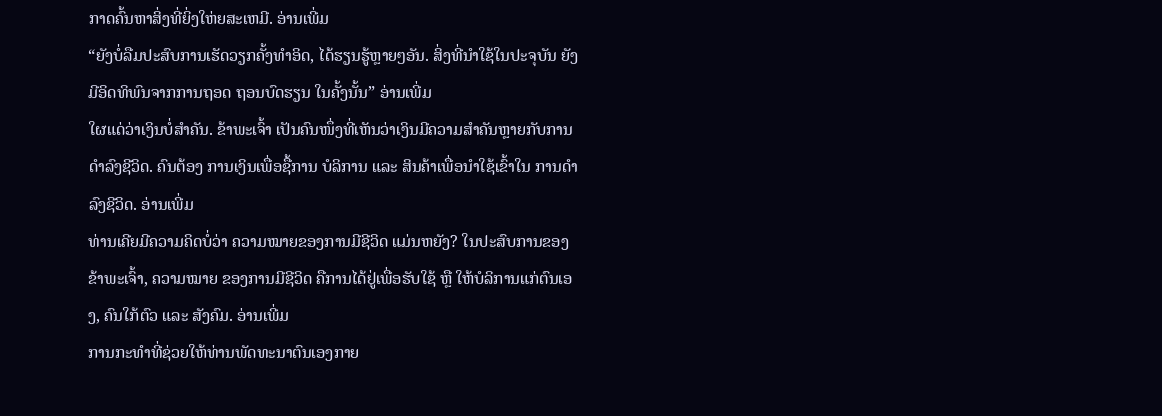ກາດຄົ້ນຫາສິ່ງທີ່ຍິ່ງໃຫ່ຍສະເຫມີ. ອ່ານເພີ່ມ
“ຍັງບໍ່ລືມປະສົບການເຮັດວຽກຄັ້ງທຳອິດ, ໄດ້ຮຽນຮູ້ຫຼາຍໆອັນ. ສິ່ງທີ່ນຳໃຊ້ໃນປະຈຸບັນ ຍັງມີອິດທິພົນຈາກການຖອດ ຖອນບົດຮຽນ ໃນຄັ້ງນັ້ນ” ອ່ານເພີ່ມ
ໃຜແດ່ວ່າເງິນບໍ່ສຳຄັນ. ຂ້າພະເຈົ້າ ເປັນຄົນໜຶ່ງທີ່ເຫັນວ່າເງິນມີຄວາມສຳຄັນຫຼາຍກັບການດຳລົງຊີວິດ. ຄົນຕ້ອງ ການເງິນເພື່ອຊື້ການ ບໍລິການ ແລະ ສິນຄ້າເພື່ອນຳໃຊ້ເຂົ້າໃນ ການດຳລົງຊີວິດ. ອ່ານເພີ່ມ
ທ່ານເຄີຍມີຄວາມຄິດບໍ່ວ່າ ຄວາມໝາຍຂອງການມີຊີວິດ ແມ່ນຫຍັງ? ໃນປະສົບການຂອງຂ້າພະເຈົ້າ, ຄວາມໝາຍ ຂອງການມີຊີວິດ ຄືການໄດ້ຢູ່ເພື່ອຮັບໃຊ້ ຫຼື ໃຫ້ບໍລິການແກ່ຕົນເອງ, ຄົນໃກ້ຕົວ ແລະ ສັງຄົມ. ອ່ານເພີ່ມ
ການກະທຳທີ່ຊ່ວຍໃຫ້ທ່ານພັດທະນາຕົນເອງກາຍ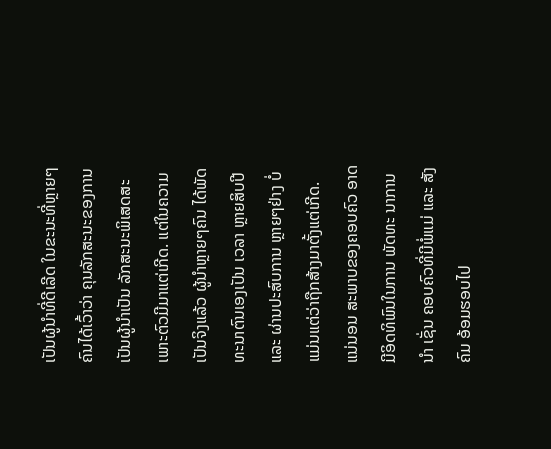ເປັນຜູ້ນຳທີ່ດີເລີດ ໃນຂະນະທີ່ຫຼາຍໆຄົນໄດ້ເວົ້າວ່າ ຄຸນລັກສະນະຂອງການເປັນຜູ້ນຳເປັນ ລັກສະນະພິເສດສະເພາະຕົວມີມາແຕ່ເກີດ. ແຕ່ໃນຄວາມເປັນຈິງແລ້ວ ຜູ້ນຳຫຼາຍໆຄົນ ໄດ້ພັດທະນາຕົນເອງເປັນ ເວລາ ຫຼາຍສິບປີ ແລະ ຜ່ານປະສົບການ ຫຼາຍໆຢ່າງ ບໍ່ແມ່ນແຕ່ວ່າຖືກສ້າງມາຕັ້ງແຕ່ເກີດ. ແນ່ນອນ ສະພາບຂອງຄອບຄົວ ອາດມີອິດທິພົນໃນການ ພັດທະ ນາການນຳ ເຊັ່ນ ຄອບຄົວທີ່ມີພໍ່ແມ່ ແລະ ສັງຄົມ ອ້ອມຮອບໄປ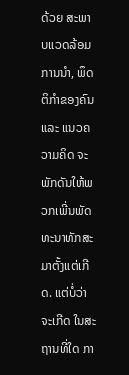ດ້ວຍ ສະພາບແວດລ້ອມການນຳ, ພຶດຕິກຳຂອງຄົນ ແລະ ແນວຄວາມຄິດ ຈະພັກດັນໃຫ້ພວກເພີ່ນພັດທະນາທັກສະມາຕັ້ງແຕ່ເກີດ. ແຕ່ບໍ່ວ່າຈະເກີດ ໃນສະຖານທີ່ໃດ ກາ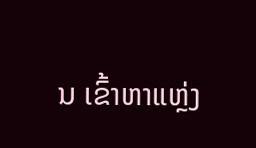ນ ເຂົ້າຫາແຫຼ່ງ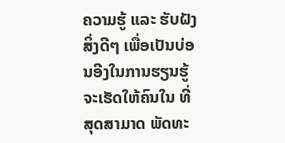ຄວາມຮູ້ ແລະ ຮັບຝັງສິ່ງດີໆ ເພື່ອເປັນບ່ອນອີງໃນການຮຽນຮູ້ ຈະເຮັດໃຫ້ຄົນໃນ ທີ່ສຸດສາມາດ ພັດທະ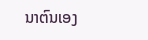ນາຕົນເອງ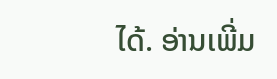ໄດ້. ອ່ານເພີ່ມ